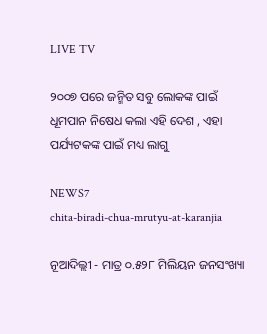LIVE TV

୨୦୦୭ ପରେ ଜନ୍ମିତ ସବୁ ଲୋକଙ୍କ ପାଇଁ ଧୂମପାନ ନିଷେଧ କଲା ଏହି ଦେଶ , ଏହା ପର୍ଯ୍ୟଟକଙ୍କ ପାଇଁ ମଧ୍ୟ ଲାଗୁ

NEWS7
chita-biradi-chua-mrutyu-at-karanjia

ନୂଆଦିଲ୍ଲୀ - ମାତ୍ର ୦.୫୨୮ ମିଲିୟନ ଜନସଂଖ୍ୟା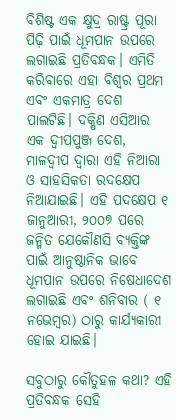ବିଶିଷ୍ଟ ଏକ କ୍ଷୁଦ୍ର ରାଷ୍ଟ୍ର ପୂରା ପିଢ଼ି ପାଇଁ ଧୂମପାନ ଉପରେ ଲଗାଇଛି ପ୍ରତିବନ୍ଧକ। ଏମିତି କରିବାରେ ଏହା ବିଶ୍ୱର ପ୍ରଥମ ଏବଂ ଏକମାତ୍ର ଦେଶ ପାଲଟିଛି। ଦକ୍ଷିଣ ଏସିଆର ଏକ ଦ୍ୱୀପପୁଞ୍ଜ ଦେଶ, ମାଳଦ୍ୱୀପ ଦ୍ୱାରା ଏହି ନିଆରା ଓ ସାହସିକତା ରଦକ୍ଷେପ ନିଆଯାଇଛି। ଏହି ପଦକ୍ଷେପ ୧ ଜାନୁଆରୀ, ୨୦୦୭ ପରେ ଜନ୍ମିତ ଯେକୌଣସି ବ୍ୟକ୍ତିଙ୍କ ପାଇଁ ଆନୁଷ୍ଠାନିକ ଭାବେ ଧୂମପାନ ଉପରେ ନିଷେଧାଦେଶ ଲଗାଇଛି ଏବଂ ଶନିବାର ( ୧ ନଭେମ୍ବର) ଠାରୁ କାର୍ଯ୍ୟକାରୀ ହୋଇ ଯାଇଛି।

ସବୁଠାରୁ କୌତୁହଳ କଥା? ଏହି ପ୍ରତିବନ୍ଧକ ସେହି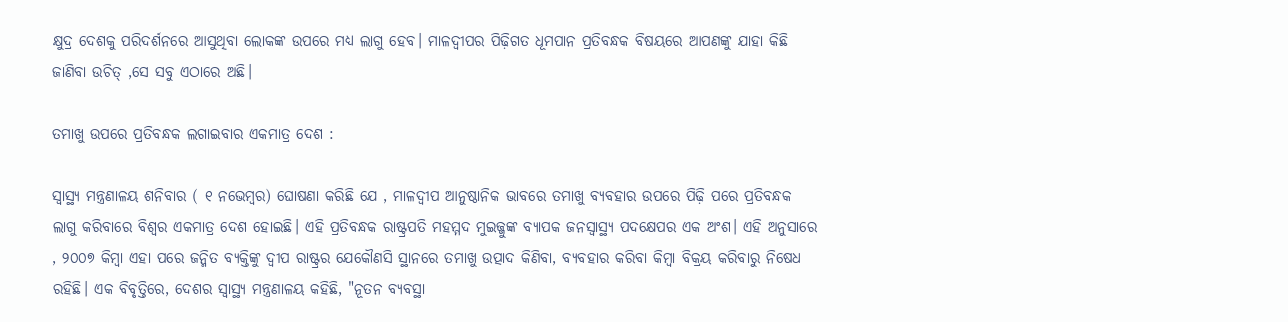କ୍ଷୁଦ୍ର ଦେଶକୁ ପରିଦର୍ଶନରେ ଆସୁଥିବା ଲୋକଙ୍କ ଉପରେ ମଧ୍ୟ ଲାଗୁ ହେବ। ମାଳଦ୍ୱୀପର ପିଢ଼ିଗତ ଧୂମପାନ ପ୍ରତିବନ୍ଧକ ବିଷୟରେ ଆପଣଙ୍କୁ ଯାହା କିଛି ଜାଣିବା ଉଚିତ୍ ,ସେ ସବୁ ଏଠାରେ ଅଛି।

ତମାଖୁ ଉପରେ ପ୍ରତିବନ୍ଧକ ଲଗାଇବାର ଏକମାତ୍ର ଦେଶ :

ସ୍ୱାସ୍ଥ୍ୟ ମନ୍ତ୍ରଣାଳୟ ଶନିବାର ( ୧ ନଭେମ୍ବର) ଘୋଷଣା କରିଛି ଯେ , ମାଳଦ୍ୱୀପ ଆନୁଷ୍ଠାନିକ ଭାବରେ ତମାଖୁ ବ୍ୟବହାର ଉପରେ ପିଢ଼ି ପରେ ପ୍ରତିବନ୍ଧକ ଲାଗୁ କରିବାରେ ବିଶ୍ୱର ଏକମାତ୍ର ଦେଶ ହୋଇଛି। ଏହି ପ୍ରତିବନ୍ଧକ ରାଷ୍ଟ୍ରପତି ମହମ୍ମଦ ମୁଇଜ୍ଜୁଙ୍କ ବ୍ୟାପକ ଜନସ୍ୱାସ୍ଥ୍ୟ ପଦକ୍ଷେପର ଏକ ଅଂଶ। ଏହି ଅନୁସାରେ , ୨୦୦୭ କିମ୍ବା ଏହା ପରେ ଜନ୍ମିତ ବ୍ୟକ୍ତିଙ୍କୁ ଦ୍ୱୀପ ରାଷ୍ଟ୍ରର ଯେକୌଣସି ସ୍ଥାନରେ ତମାଖୁ ଉତ୍ପାଦ କିଣିବା, ବ୍ୟବହାର କରିବା କିମ୍ବା ବିକ୍ରୟ କରିବାରୁ ନିଷେଧ ରହିଛି। ଏକ ବିବୃତ୍ତିରେ, ଦେଶର ସ୍ୱାସ୍ଥ୍ୟ ମନ୍ତ୍ରଣାଳୟ କହିଛି, "ନୂତନ ବ୍ୟବସ୍ଥା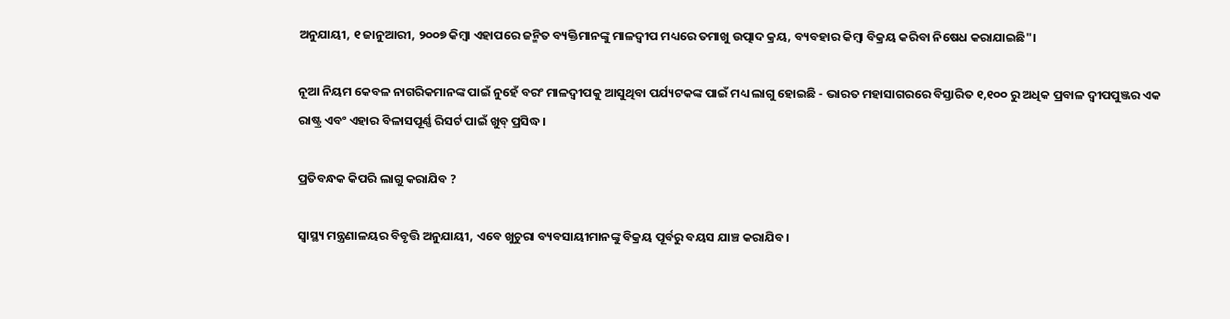ଅନୁଯାୟୀ, ୧ ଜାନୁଆରୀ, ୨୦୦୭ କିମ୍ବା ଏହାପରେ ଜନ୍ମିତ ବ୍ୟକ୍ତିମାନଙ୍କୁ ମାଳଦ୍ୱୀପ ମଧ୍ୟରେ ତମାଖୁ ଉତ୍ପାଦ କ୍ରୟ, ବ୍ୟବହାର କିମ୍ବା ବିକ୍ରୟ କରିବା ନିଷେଧ କରାଯାଇଛି"।

ନୂଆ ନିୟମ କେବଳ ନାଗରିକମାନଙ୍କ ପାଇଁ ନୁହେଁ ବରଂ ମାଳଦ୍ୱୀପକୁ ଆସୁଥିବା ପର୍ଯ୍ୟଟକଙ୍କ ପାଇଁ ମଧ୍ୟ ଲାଗୁ ହୋଇଛି - ଭାରତ ମହାସାଗରରେ ବିସ୍ତାରିତ ୧,୧୦୦ ରୁ ଅଧିକ ପ୍ରବାଳ ଦ୍ୱୀପପୁଞ୍ଜର ଏକ ରାଷ୍ଟ୍ର ଏବଂ ଏହାର ବିଳାସପୂର୍ଣ୍ଣ ରିସର୍ଟ ପାଇଁ ଖୁବ୍ ପ୍ରସିଦ୍ଧ।

ପ୍ରତିବନ୍ଧକ କିପରି ଲାଗୁ କରାଯିବ ?

ସ୍ୱାସ୍ଥ୍ୟ ମନ୍ତ୍ରଣାଳୟର ବିବୃତ୍ତି ଅନୁଯାୟୀ, ଏବେ ଖୁଚୁରା ବ୍ୟବସାୟୀମାନଙ୍କୁ ବିକ୍ରୟ ପୂର୍ବରୁ ବୟସ ଯାଞ୍ଚ କରାଯିବ।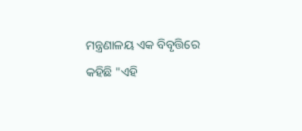ମନ୍ତ୍ରଣାଳୟ ଏକ ବିବୃତ୍ତିରେ କହିଛି "ଏହି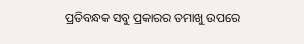ପ୍ରତିବନ୍ଧକ ସବୁ ପ୍ରକାରର ତମାଖୁ ଉପରେ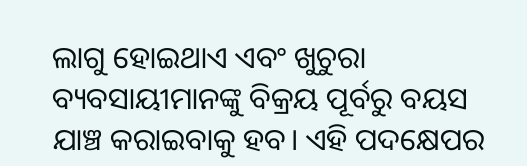ଲାଗୁ ହୋଇଥାଏ ଏବଂ ଖୁଚୁରା ବ୍ୟବସାୟୀମାନଙ୍କୁ ବିକ୍ରୟ ପୂର୍ବରୁ ବୟସ ଯାଞ୍ଚ କରାଇବାକୁ ହବ। ଏହି ପଦକ୍ଷେପର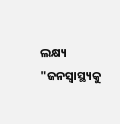ଲକ୍ଷ୍ୟ "ଜନସ୍ୱାସ୍ଥ୍ୟକୁ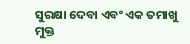ସୁରକ୍ଷା ଦେବା ଏବଂ ଏକ ତମାଖୁ ମୁକ୍ତ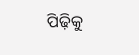ପିଢ଼ିକୁ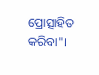ପ୍ରୋତ୍ସାହିତ କରିବା"।